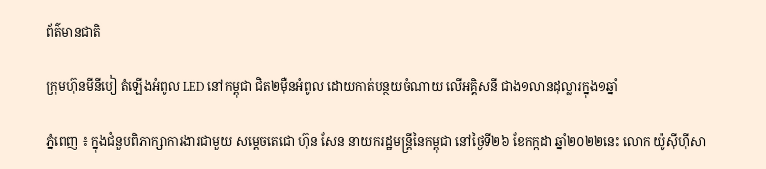ព័ត៌មានជាតិ

ក្រុមហ៊ុនមីនីបៀ តំឡើងអំពូល LED នៅកម្ពុជា ជិត២ម៉ឺនអំពូល ដោយកាត់បន្ថយចំណាយ លើអគ្គិសនី ជាង១លានដុល្លារក្នុង១ឆ្នាំ

ភ្នំពេញ ៖ ក្នុងជំនួបពិភាក្សាការងារជាមួយ សម្ដេចតេជោ ហ៊ុន សែន នាយករដ្ឋមន្ដ្រីនៃកម្ពុជា នៅថ្ងៃទី២៦ ខែកក្កដា ឆ្នាំ២០២២នេះ លោក យ៉ូស៊ីហ៊ីសា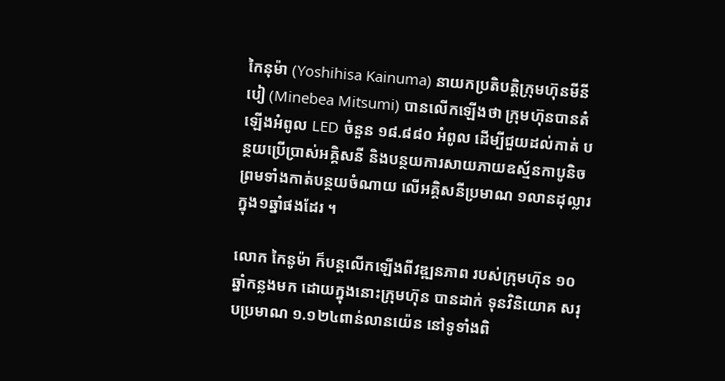កៃនុម៉ា (Yoshihisa Kainuma) នាយកប្រតិបត្តិក្រុមហ៊ុនមីនីបៀ (Minebea Mitsumi) បានលើកឡើងថា ក្រុមហ៊ុនបានតំឡើងអំពូល LED ចំនួន ១៨.៨៨០ អំពូល ដើម្បីជួយដល់កាត់ បន្ថយប្រើប្រាស់អគ្គិសនី និងបន្ថយការសាយភាយឧស្ម័នកាបូនិច ព្រមទាំងកាត់បន្ថយចំណាយ លើអគ្គិសនីប្រមាណ ១លានដុល្លារក្នុង១ឆ្នាំផងដែរ ។

លោក កៃនូម៉ា ក៏បន្តលើកឡើងពីវឌ្ឍនភាព របស់ក្រុមហ៊ុន ១០ឆ្នាំកន្លងមក ដោយក្នុងនោះក្រុមហ៊ុន បានដាក់ ទុនវិនិយោគ សរុបប្រមាណ ១.១២៤ពាន់លានយ៉េន នៅទូទាំងពិ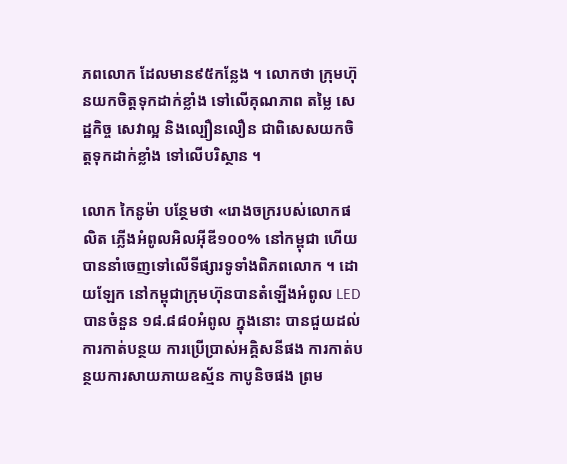ភពលោក ដែលមាន៩៥កន្លែង ។ លោកថា ក្រុមហ៊ុនយកចិត្តទុកដាក់ខ្លាំង ទៅលើគុណភាព តម្លៃ សេដ្ឋកិច្ច សេវាល្អ និងល្បឿនលឿន ជាពិសេសយកចិត្តទុកដាក់ខ្លាំង ទៅលើបរិស្ថាន ។

លោក កៃនូម៉ា បន្ថែមថា «រោងចក្ររបស់លោកផលិត ភ្លើងអំពូលអិលអ៊ីឌី១០០% នៅកម្ពុជា ហើយបាននាំចេញទៅលើទីផ្សារទូទាំងពិភពលោក ។ ដោយឡែក នៅកម្ពុជាក្រុមហ៊ុនបានតំឡើងអំពូល LED បានចំនួន ១៨.៨៨០អំពូល ក្នុងនោះ បានជួយដល់ការកាត់បន្ថយ ការប្រើប្រាស់អគ្គិសនីផង ការកាត់បន្ថយការសាយភាយឧស្ម័ន កាបូនិចផង ព្រម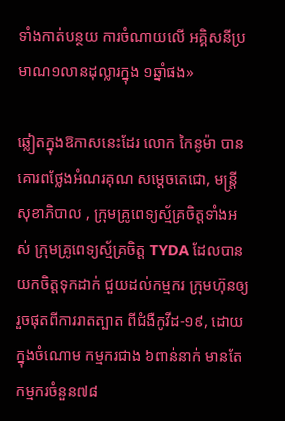ទាំងកាត់បន្ថយ ការចំណាយលើ អគ្គិសនីប្រមាណ១លានដុល្លារក្នុង ១ឆ្នាំផង»

ឆ្លៀតក្នុងឱកាសនេះដែរ លោក កៃនូម៉ា បានគោរពថ្លែងអំណរគុណ សម្ដេចតេជោ, មន្ត្រីសុខាភិបាល , ក្រុមគ្រូពេទ្យស្ម័គ្រចិត្តទាំងអស់ ក្រុមគ្រូពេទ្យស្ម័គ្រចិត្ត TYDA ដែលបានយកចិត្តទុកដាក់ ជួយដល់កម្មករ ក្រុមហ៊ុនឲ្យរួចផុតពីការរាតត្បាត ពីជំងឺកូវីដ-១៩, ដោយក្នុងចំណោម កម្មករជាង ៦ពាន់នាក់ មានតែកម្មករចំនួន៧៨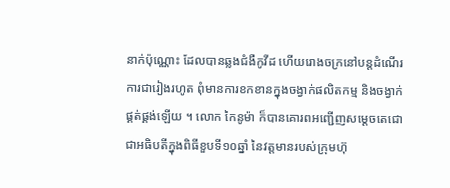នាក់ប៉ុណ្ណោះ ដែលបានឆ្លងជំងឺកូវីដ ហើយរោងចក្រនៅបន្តដំណើរការជារៀងរហូត ពុំមានការខកខានក្នុងចង្វាក់ផលិតកម្ម និងចង្វាក់ផ្គត់ផ្គង់ឡើយ ។ លោក កៃនូម៉ា ក៏បានគោរពអញ្ជើញសម្ដេចតេជោ ជាអធិបតីក្នុងពិធីខួបទី១០ឆ្នាំ នៃវត្តមានរបស់ក្រុមហ៊ុ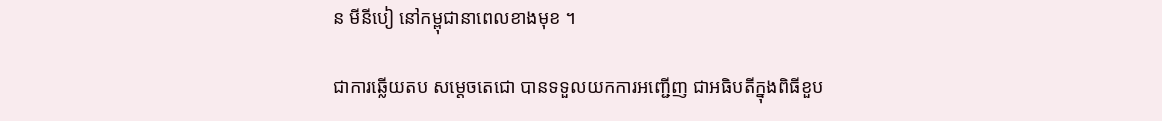ន មីនីបៀ នៅកម្ពុជានាពេលខាងមុខ ។

ជាការឆ្លើយតប សម្ដេចតេជោ បានទទួលយកការអញ្ជើញ ជាអធិបតីក្នុងពិធីខួប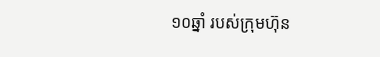១០ឆ្នាំ របស់ក្រុមហ៊ុន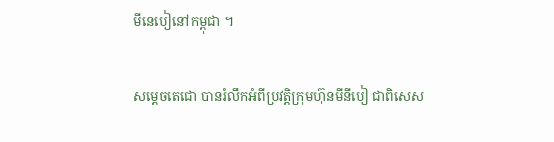មីនេបៀនៅកម្ពុជា ។

សម្ដេចតេជោ បានរំលឹកអំពីប្រវត្តិក្រុមហ៊ុនមីនីបៀ ជាពិសេស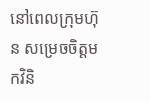នៅពេលក្រុមហ៊ុន សម្រេចចិត្តមកវិនិ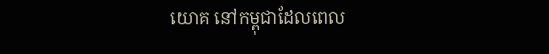យោគ នៅកម្ពុជាដែលពេល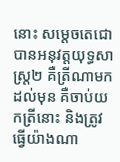នោះ សម្ដេចតេជោ បានអនុវត្តយុទ្ធសាស្ត្រ២ គឺត្រីណាមកដល់មុន គឺចាប់យកត្រីនោះ និងត្រូវធ្វើយ៉ាងណា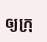ឲ្យក្រុ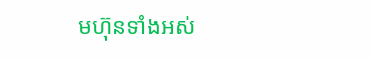មហ៊ុនទាំងអស់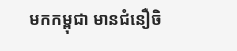មកកម្ពុជា មានជំនឿចិ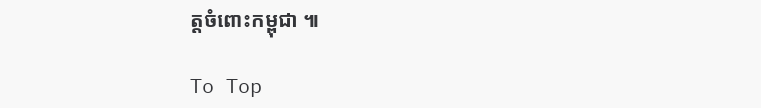ត្តចំពោះកម្ពុជា ៕

To Top